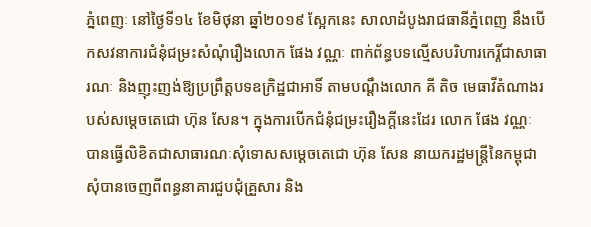ភ្នំពេញៈ នៅថ្ងៃទី១៤ ខែមិថុនា ឆ្នាំ២០១៩ ស្អែកនេះ សាលាដំបូងរាជធានីភ្នំពេញ នឹងបេីកសវនាការជំនុំជម្រះសំណុំរឿងលោក ផែង វណ្ណៈ ពាក់ព័ន្ធបទល្មើសបរិហារកេរ្តិ៍ជាសាធារណៈ និងញុះញង់ឱ្យប្រព្រឹត្តបទឧក្រិដ្ឋជាអាទិ៍ តាមបណ្តឹងលោក គី តិច មេធាវីតំណាងរបស់សម្តេចតេជោ ហ៊ុន សែន។ ក្នុងការបេីកជំនុំជម្រះរឿងក្ដីនេះដែរ លោក ផែង វណ្ណៈ បានធ្វើលិខិតជាសាធារណៈសុំទោសសម្តេចតេជោ ហ៊ុន សែន នាយករដ្ឋមន្ត្រីនៃកម្ពុជា សុំបានចេញពីពន្ធនាគារជួបជុំគ្រួសារ និង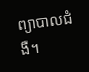ព្យាបាលជំងឺ។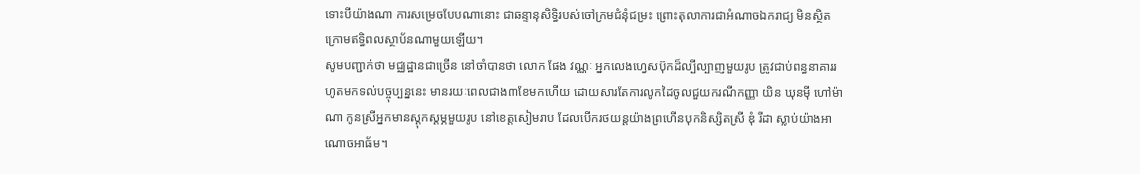ទោះបីយ៉ាងណា ការសម្រេចបែបណានោះ ជាឆន្ទានុសិទ្ធិរបស់ចៅក្រមជំនុំជម្រះ ព្រោះតុលាការជាអំណាចឯករាជ្យ មិនស្ថិតក្រោមឥទ្ធិពលស្ថាប័នណាមួយឡើយ។
សូមបញ្ជាក់ថា មជ្ឈដ្ឋានជាច្រើន នៅចាំបានថា លោក ផែង វណ្ណៈ អ្នកលេងហ្វេសប៊ុកដ៏ល្បីល្បាញមួយរូប ត្រូវជាប់ពន្ធនាគាររហូតមកទល់បច្ចុប្បន្ននេះ មានរយៈពេលជាង៣ខែមកហើយ ដោយសារតែការលូកដៃចូលជួយករណីកញ្ញា យិន ឃុនម៉ី ហៅម៉ាណា កូនស្រីអ្នកមានស្តុកស្តម្ភមួយរូប នៅខេត្តសៀមរាប ដែលបើករថយន្តយ៉ាងព្រហើនបុកនិស្សិតស្រី ឌុំ រីដា ស្លាប់យ៉ាងអាណោចអាធ័ម។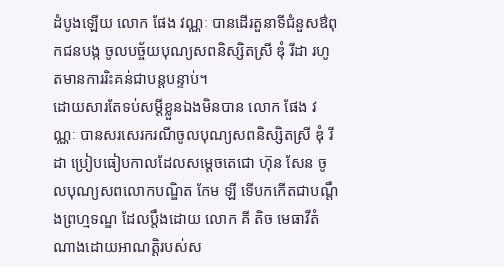ដំបូងឡើយ លោក ផែង វណ្ណៈ បានដើរតួនាទីជំនួសឳពុកជនបង្ក ចូលបច្ច័យបុណ្យសពនិស្សិតស្រី ឌុំ រីដា រហូតមានការរិះគន់ជាបន្តបន្ទាប់។
ដោយសារតែទប់សម្តីខ្លួនឯងមិនបាន លោក ផែង វណ្ណៈ បានសរសេរករណីចូលបុណ្យសពនិស្សិតស្រី ឌុំ រីដា ប្រៀបធៀបកាលដែលសម្តេចតេជោ ហ៊ុន សែន ចូលបុណ្យសពលោកបណ្ឌិត កែម ឡី ទើបកកើតជាបណ្តឹងព្រហ្មទណ្ឌ ដែលប្តឹងដោយ លោក គី តិច មេធាវីតំណាងដោយអាណត្តិរបស់ស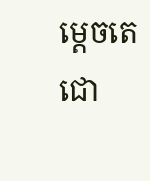ម្តេចតេជោ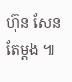ហ៊ុន សែន តែម្តង ៕